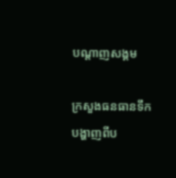បណ្តាញសង្គម

ក្រសួងធនធានទឹក បង្ហាញពីប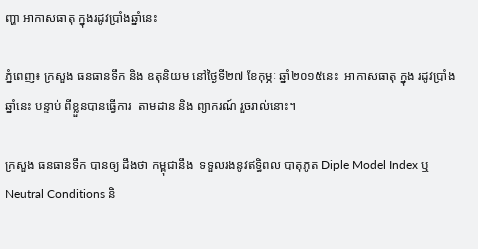ញ្ហា អាកាសធាតុ ក្នុងរដូវប្រាំងឆ្នាំនេះ

ភ្នំពេញ៖ ក្រសួង ធនធានទឹក និង ឧតុនិយម នៅថ្ងៃទី២៧ ខែកុម្ភៈ ឆ្នាំ២០១៥នេះ  អាកាសធាតុ ក្នុង រដូវប្រាំង ឆ្នាំនេះ បន្ទាប់ ពីខ្លួនបានធ្វើការ  តាមដាន និង ព្យាករណ៍ រួចរាល់នោះ។

ក្រសួង ធនធានទឹក បានឲ្យ ដឹងថា កម្ពុជានឹង  ទទួលរងនូវឥទ្ធិពល បាតុភូត Diple Model Index ឬ Neutral Conditions និ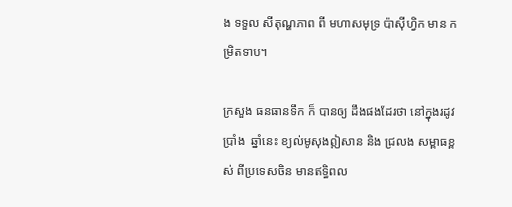ង ទទួល សីតុណ្ហភាព ពី មហាសមុទ្រ ប៉ាស៊ីហ្វិក មាន កម្រិតទាប។

ក្រសួង ធនធានទឹក ក៏ បានឲ្យ ដឹងផងដែរថា នៅក្នុងរដូវប្រាំង  ឆ្នាំនេះ ខ្យល់មូសុងឦសាន និង ជ្រលង សម្ពាធខ្ពស់ ពីប្រទេសចិន មានឥទ្ធិពល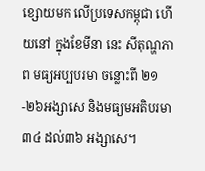ខ្សោយមក លើប្រទេសកម្ពុជា ហើយនៅ ក្នុងខែមីនា នេះ សីតុណ្ហភាព មធ្យអប្បបរមា ចន្លោះពី ២១-២៦អង្សាសេ និងមធ្យមអតិបរមា ៣៤ ដល់៣៦ អង្សាសេ។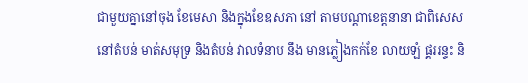ជាមួយគ្នានៅចុង ខែមេសា និងក្នុងខែឧសភា នៅ តាមបណ្តាខេត្តនានា ជាពិសេស នៅតំបន់ មាត់សមុទ្រ និងតំបន់ វាលទំនាប នឹង មានភ្លៀងកក់ខែ លាយឡំ ផ្គររន្ទះ និ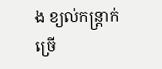ង ខ្យល់កន្ត្រាក់ច្រើ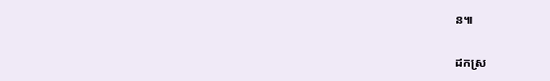ន៕

ដកស្រ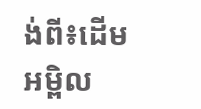ង់ពី៖ដើមអម្ពិល